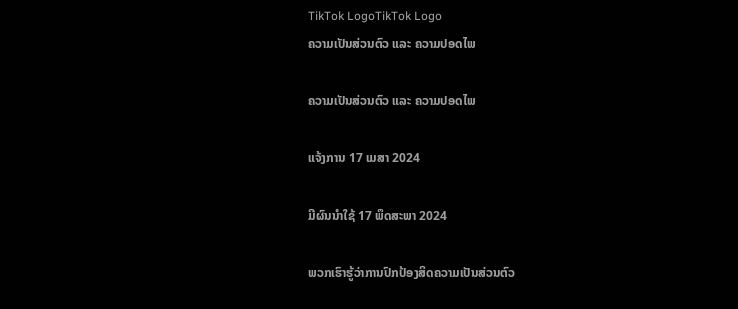TikTok LogoTikTok Logo
ຄວາມເປັນສ່ວນຕົວ ແລະ ຄວາມປອດໄພ

ຄວາມເປັນສ່ວນຕົວ ແລະ ຄວາມປອດໄພ

ແຈ້ງການ 17 ເມສາ 2024

ມີຜົນນໍາໃຊ້ 17 ພຶດສະພາ 2024

ພວກເຮົາຮູ້ວ່າການປົກປ້ອງສິດຄວາມເປັນສ່ວນຕົວ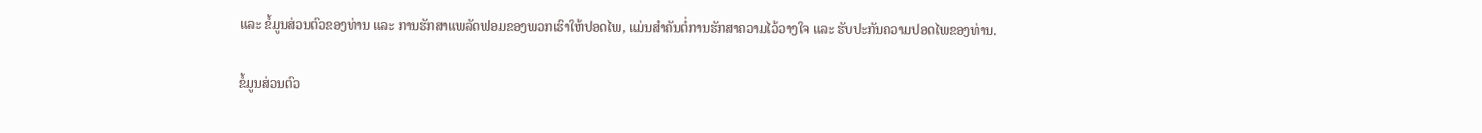ແລະ ຂໍ້ມູນສ່ວນຕົວຂອງທ່ານ ແລະ ການຮັກສາແພລັດຟອມຂອງພວກເຮົາໃຫ້ປອດໄພ, ແມ່ນສໍາຄັນຕໍ່ການຮັກສາຄວາມໄວ້ວາງໃຈ ແລະ ຮັບປະກັນຄວາມປອດໄພຂອງທ່ານ.

ຂໍ້ມູນສ່ວນຕົວ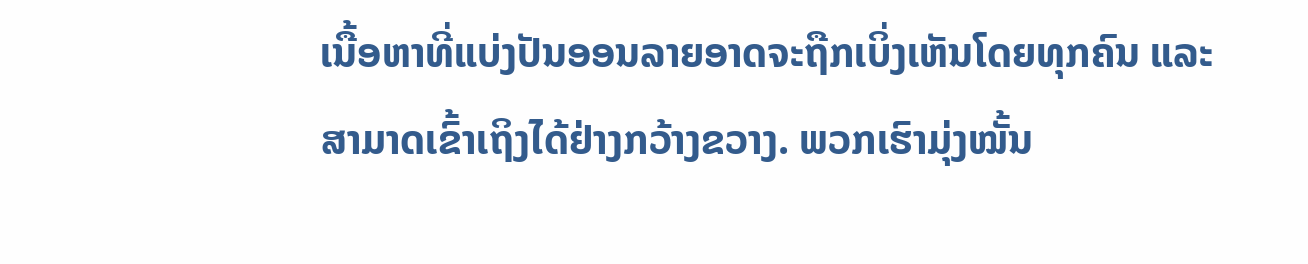ເນື້ອຫາທີ່ແບ່ງປັນອອນລາຍອາດຈະຖືກເບິ່ງເຫັນໂດຍທຸກຄົນ ແລະ ສາມາດເຂົ້າເຖິງໄດ້ຢ່າງກວ້າງຂວາງ. ພວກເຮົາມຸ່ງໝັ້ນ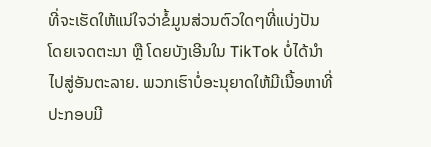ທີ່ຈະເຮັດໃຫ້ແນ່ໃຈວ່າຂໍ້ມູນສ່ວນຕົວໃດໆທີ່ແບ່ງປັນໂດຍເຈດຕະນາ ຫຼື ໂດຍບັງເອີນໃນ TikTok ບໍ່ໄດ້ນໍາໄປສູ່ອັນຕະລາຍ. ພວກເຮົາບໍ່ອະນຸຍາດໃຫ້ມີເນື້ອຫາທີ່ປະກອບມີ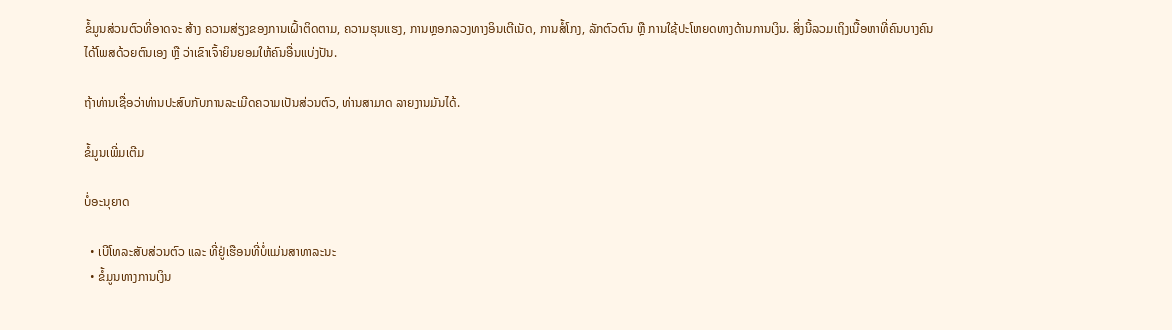ຂໍ້ມູນສ່ວນຕົວທີ່ອາດຈະ ສ້າງ ຄວາມສ່ຽງຂອງການເຝົ້າຕິດຕາມ, ຄວາມຮຸນແຮງ, ການຫຼອກລວງທາງອິນເຕີເນັດ, ການສໍ້ໂກງ, ລັກຕົວຕົນ ຫຼື ການໃຊ້ປະໂຫຍດທາງດ້ານການເງິນ. ສິ່ງນີ້ລວມເຖິງເນື້ອຫາທີ່ຄົນບາງຄົນໄດ້ໂພສດ້ວຍຕົນເອງ ຫຼື ວ່າເຂົາເຈົ້າຍິນຍອມໃຫ້ຄົນອື່ນແບ່ງປັນ.

ຖ້າທ່ານເຊື່ອວ່າທ່ານປະສົບກັບການລະເມີດຄວາມເປັນສ່ວນຕົວ, ທ່ານສາມາດ ລາຍງານມັນໄດ້.

ຂໍ້ມູນເພີ່ມເຕີມ

ບໍ່ອະນຸຍາດ

  • ເບີໂທລະສັບສ່ວນຕົວ ແລະ ທີ່ຢູ່ເຮືອນທີ່ບໍ່ແມ່ນສາທາລະນະ
  • ຂໍ້ມູນທາງການເງິນ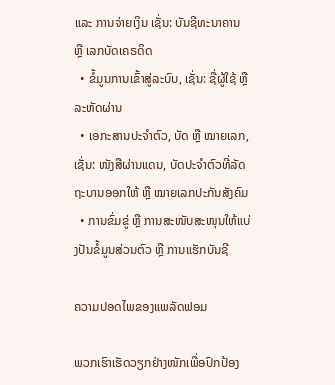ແລະ ການຈ່າຍເງິນ ເຊັ່ນ: ບັນຊີທະນາຄານ ຫຼື ເລກບັດເຄຣດິດ
  • ຂໍ້ມູນການເຂົ້າສູ່ລະບົບ, ເຊັ່ນ: ຊື່ຜູ້ໃຊ້ ຫຼື ລະຫັດຜ່ານ
  • ເອກະສານປະຈຳຕົວ, ບັດ ຫຼື ໝາຍເລກ, ເຊັ່ນ: ໜັງສືຜ່ານແດນ, ບັດປະຈຳຕົວທີ່ລັດຖະບານອອກໃຫ້ ຫຼື ໝາຍເລກປະກັນສັງຄົມ
  • ການຂົ່ມຂູ່ ຫຼື ການສະໜັບສະໜຸນໃຫ້ແບ່ງປັນຂໍ້ມູນສ່ວນຕົວ ຫຼື ການແຮັກບັນຊີ

ຄວາມປອດໄພຂອງແພລັດຟອມ

ພວກເຮົາເຮັດວຽກຢ່າງໜັກເພື່ອປົກປ້ອງ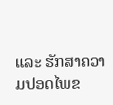ແລະ ຮັກສາຄວາມປອດໄພຂ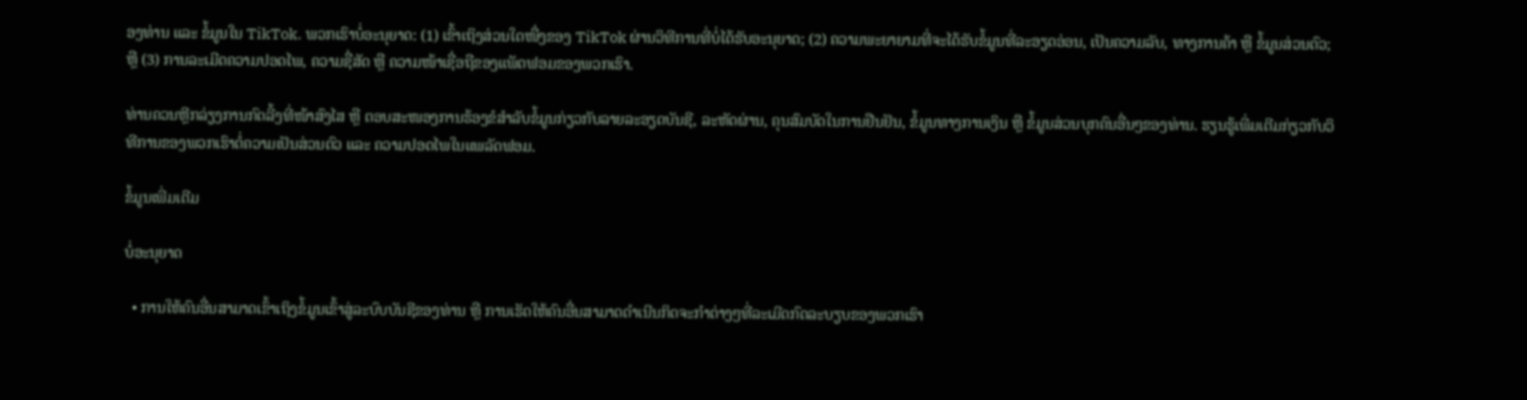ອງທ່ານ ແລະ ຂໍ້ມູນໃນ TikTok. ພວກເຮົາບໍ່ອະນຸຍາດ: (1) ເຂົ້າເຖິງສ່ວນໃດໜື່ງຂອງ TikTok ຜ່ານວິທີການທີ່ບໍ່ໄດ້ຮັບອະນຸຍາດ; (2) ຄວາມພະຍາຍາມທີ່ຈະໄດ້ຮັບຂໍ້ມູນທີ່ລະອຽດອ່ອນ, ເປັນຄວາມລັບ, ທາງການຄ້າ ຫຼື ຂໍ້ມູນສ່ວນຕົວ; ຫຼື (3) ການລະເມີດຄວາມປອດໄພ, ຄວາມຊື່ສັດ ຫຼື ຄວາມໜ້າເຊື່ອຖືຂອງແພັດຟອມຂອງພວກເຮົາ.

ທ່ານຄວນຫຼີກລ່ຽງການກົດລີ້ງທີ່ໜ້າສົງໄສ ຫຼື ຕອບສະໜອງການຮ້ອງຂໍສໍາລັບຂໍ້ມູນກ່ຽວກັບລາຍລະອຽດບັນຊີ, ລະຫັດຜ່ານ, ຄຸນສົມບັດໃນການຢືນຢັນ, ຂໍ້ມູນທາງການເງິນ ຫຼື ຂໍ້ມູນສ່ວນບຸກຄົນອື່ນໆຂອງທ່ານ. ຮຽນຮູ້ເພີ່ມເຕີມກ່ຽວກັບວິທີການຂອງພວກເຮົາຕໍ່ຄວາມເປັນສ່ວນຕົວ ແລະ ຄວາມປອດໄພໃນແພລັດຟອມ.

ຂໍ້ມູນເພີ່ມເຕີມ

ບໍ່ອະນຸຍາດ

  • ການໃຫ້ຄົນອື່ນສາມາດເຂົ້າເຖິງຂໍ້ມູນເຂົ້າສູ່ລະບົບບັນຊີຂອງທ່ານ ຫຼື ການເຮັດໃຫ້ຄົນອື່ນສາມາດດຳເນີນກິດຈະກຳຕ່າງໆທີ່ລະເມີດກົດລະບຽບຂອງພວກເຮົາ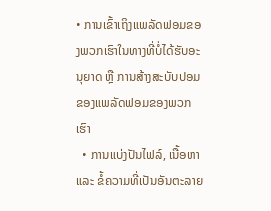• ການເຂົ້າເຖິງແພລັດຟອມຂອງພວກເຮົາໃນທາງທີ່ບໍ່ໄດ້ຮັບອະນຸຍາດ ຫຼື ການສ້າງສະບັບປອມຂອງແພລັດຟອມຂອງພວກເຮົາ
  • ການແບ່ງປັນໄຟລ໌, ເນື້ອຫາ ແລະ ຂໍ້ຄວາມທີ່ເປັນອັນຕະລາຍ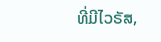ທີ່ມີໄວຣັສ,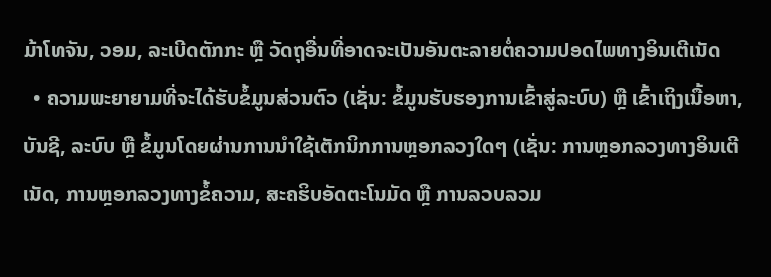ມ້າໂທຈັນ, ວອມ, ລະເບີດຕັກກະ ຫຼື ວັດຖຸອື່ນທີ່ອາດຈະເປັນອັນຕະລາຍຕໍ່ຄວາມປອດໄພທາງອິນເຕີເນັດ
  • ຄວາມພະຍາຍາມທີ່ຈະໄດ້ຮັບຂໍ້ມູນສ່ວນຕົວ (ເຊັ່ນ: ຂໍ້ມູນຮັບຮອງການເຂົ້າສູ່ລະບົບ) ຫຼື ເຂົ້າເຖິງເນື້ອຫາ, ບັນຊີ, ລະບົບ ຫຼື ຂໍ້ມູນໂດຍຜ່ານການນໍາໃຊ້ເຕັກນິກການຫຼອກລວງໃດໆ (ເຊັ່ນ: ການຫຼອກລວງທາງອິນເຕີເນັດ, ການຫຼອກລວງທາງຂໍ້ຄວາມ, ສະຄຮິບອັດຕະໂນມັດ ຫຼື ການລວບລວມ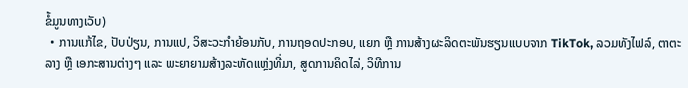ຂໍ້ມູນທາງເວັບ)
  • ການແກ້ໄຂ, ປັບປ່ຽນ, ການແປ, ວິສະວະກໍາຍ້ອນກັບ, ການຖອດປະກອບ, ແຍກ ຫຼື ການສ້າງຜະລິດຕະພັນຮຽນແບບຈາກ TikTok, ລວມທັງໄຟລ໌, ຕາຕະລາງ ຫຼື ເອກະສານຕ່າງໆ ແລະ ພະຍາຍາມສ້າງລະຫັດແຫຼ່ງທີ່ມາ, ສູດການຄິດໄລ່, ວິທີການ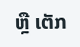ຫຼື ເຕັກ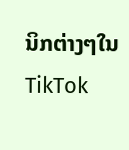ນິກຕ່າງໆໃນ TikTok